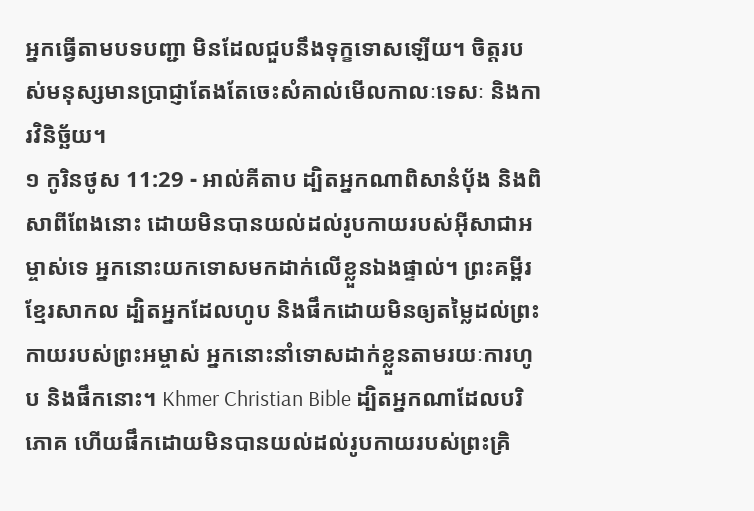អ្នកធ្វើតាមបទបញ្ជា មិនដែលជួបនឹងទុក្ខទោសឡើយ។ ចិត្តរបស់មនុស្សមានប្រាជ្ញាតែងតែចេះសំគាល់មើលកាលៈទេសៈ និងការវិនិច្ឆ័យ។
១ កូរិនថូស 11:29 - អាល់គីតាប ដ្បិតអ្នកណាពិសានំបុ័ង និងពិសាពីពែងនោះ ដោយមិនបានយល់ដល់រូបកាយរបស់អ៊ីសាជាអម្ចាស់ទេ អ្នកនោះយកទោសមកដាក់លើខ្លួនឯងផ្ទាល់។ ព្រះគម្ពីរខ្មែរសាកល ដ្បិតអ្នកដែលហូប និងផឹកដោយមិនឲ្យតម្លៃដល់ព្រះកាយរបស់ព្រះអម្ចាស់ អ្នកនោះនាំទោសដាក់ខ្លួនតាមរយៈការហូប និងផឹកនោះ។ Khmer Christian Bible ដ្បិតអ្នកណាដែលបរិភោគ ហើយផឹកដោយមិនបានយល់ដល់រូបកាយរបស់ព្រះគ្រិ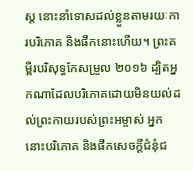ស្ដ នោះនាំទោសដល់ខ្លួនតាមរយៈការបរិភោគ និងផឹកនោះហើយ។ ព្រះគម្ពីរបរិសុទ្ធកែសម្រួល ២០១៦ ដ្បិតអ្នកណាដែលបរិភោគដោយមិនយល់ដល់ព្រះកាយរបស់ព្រះអម្ចាស់ អ្នកនោះបរិភោគ និងផឹកសេចក្ដីជំនុំជ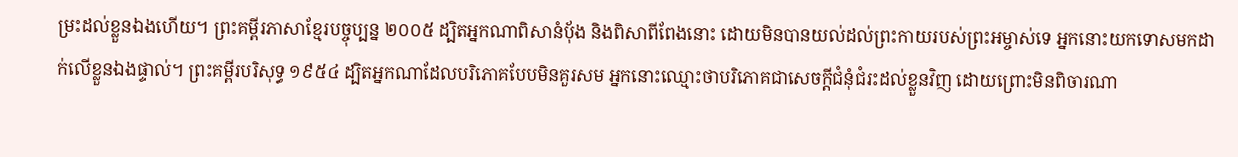ម្រះដល់ខ្លួនឯងហើយ។ ព្រះគម្ពីរភាសាខ្មែរបច្ចុប្បន្ន ២០០៥ ដ្បិតអ្នកណាពិសានំប៉័ង និងពិសាពីពែងនោះ ដោយមិនបានយល់ដល់ព្រះកាយរបស់ព្រះអម្ចាស់ទេ អ្នកនោះយកទោសមកដាក់លើខ្លួនឯងផ្ទាល់។ ព្រះគម្ពីរបរិសុទ្ធ ១៩៥៤ ដ្បិតអ្នកណាដែលបរិភោគបែបមិនគួរសម អ្នកនោះឈ្មោះថាបរិភោគជាសេចក្ដីជំនុំជំរះដល់ខ្លួនវិញ ដោយព្រោះមិនពិចារណា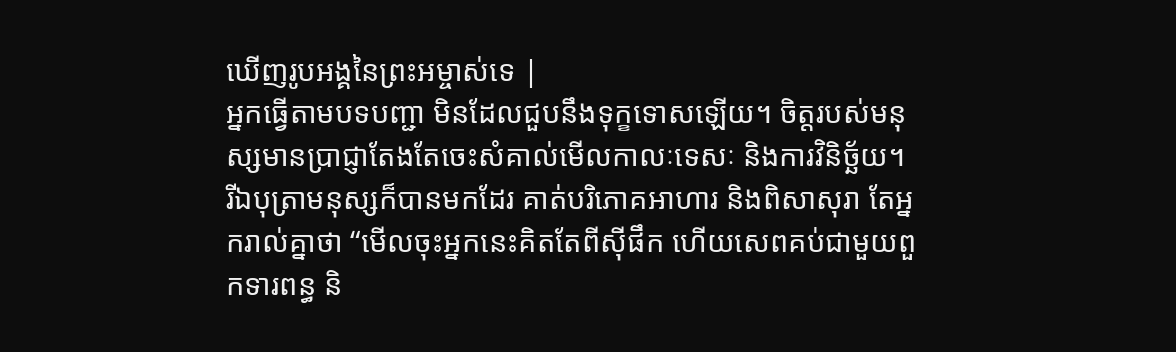ឃើញរូបអង្គនៃព្រះអម្ចាស់ទេ |
អ្នកធ្វើតាមបទបញ្ជា មិនដែលជួបនឹងទុក្ខទោសឡើយ។ ចិត្តរបស់មនុស្សមានប្រាជ្ញាតែងតែចេះសំគាល់មើលកាលៈទេសៈ និងការវិនិច្ឆ័យ។
រីឯបុត្រាមនុស្សក៏បានមកដែរ គាត់បរិភោគអាហារ និងពិសាសុរា តែអ្នករាល់គ្នាថា “មើលចុះអ្នកនេះគិតតែពីស៊ីផឹក ហើយសេពគប់ជាមួយពួកទារពន្ធ និ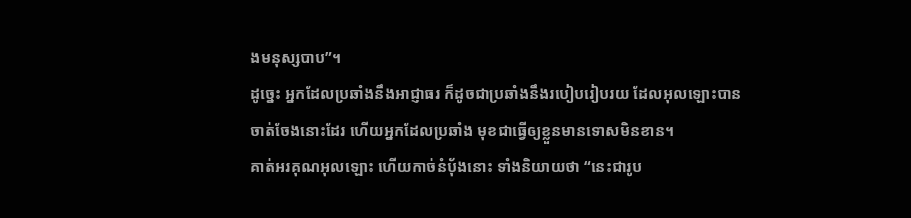ងមនុស្សបាប”។
ដូច្នេះ អ្នកដែលប្រឆាំងនឹងអាជ្ញាធរ ក៏ដូចជាប្រឆាំងនឹងរបៀបរៀបរយ ដែលអុលឡោះបានចាត់ចែងនោះដែរ ហើយអ្នកដែលប្រឆាំង មុខជាធ្វើឲ្យខ្លួនមានទោសមិនខាន។
គាត់អរគុណអុលឡោះ ហើយកាច់នំបុ័ងនោះ ទាំងនិយាយថា “នេះជារូប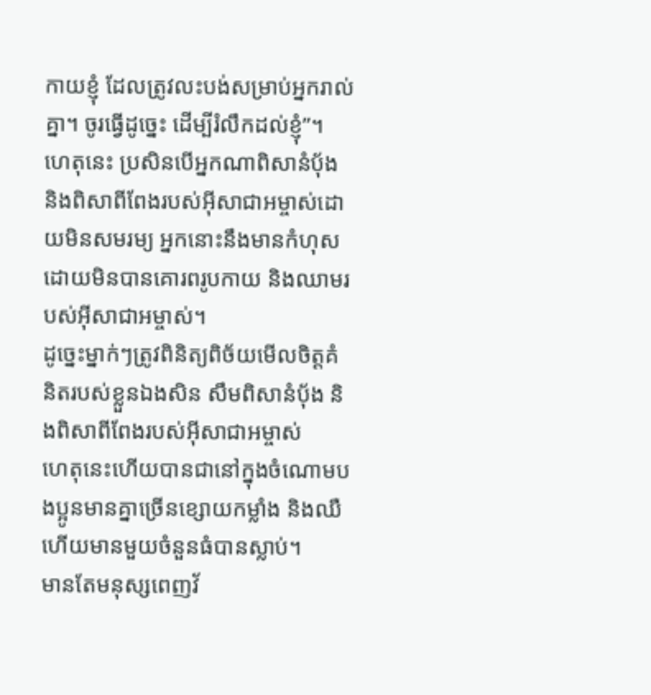កាយខ្ញុំ ដែលត្រូវលះបង់សម្រាប់អ្នករាល់គ្នា។ ចូរធ្វើដូច្នេះ ដើម្បីរំលឹកដល់ខ្ញុំ”។
ហេតុនេះ ប្រសិនបើអ្នកណាពិសានំបុ័ង និងពិសាពីពែងរបស់អ៊ីសាជាអម្ចាស់ដោយមិនសមរម្យ អ្នកនោះនឹងមានកំហុស ដោយមិនបានគោរពរូបកាយ និងឈាមរបស់អ៊ីសាជាអម្ចាស់។
ដូច្នេះម្នាក់ៗត្រូវពិនិត្យពិច័យមើលចិត្ដគំនិតរបស់ខ្លួនឯងសិន សឹមពិសានំបុ័ង និងពិសាពីពែងរបស់អ៊ីសាជាអម្ចាស់
ហេតុនេះហើយបានជានៅក្នុងចំណោមបងប្អូនមានគ្នាច្រើនខ្សោយកម្លាំង និងឈឺ ហើយមានមួយចំនួនធំបានស្លាប់។
មានតែមនុស្សពេញវ័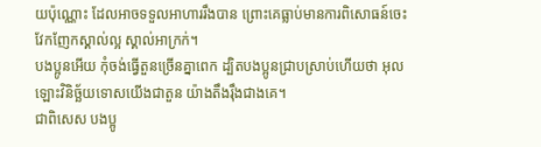យប៉ុណ្ណោះ ដែលអាចទទួលអាហាររឹងបាន ព្រោះគេធ្លាប់មានការពិសោធន៍ចេះវែកញែកស្គាល់ល្អ ស្គាល់អាក្រក់។
បងប្អូនអើយ កុំចង់ធ្វើតួនច្រើនគ្នាពេក ដ្បិតបងប្អូនជ្រាបស្រាប់ហើយថា អុលឡោះវិនិច្ឆ័យទោសយើងជាតួន យ៉ាងតឹងរ៉ឹងជាងគេ។
ជាពិសេស បងប្អូ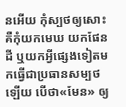នអើយ កុំស្បថឲ្យសោះ គឺកុំយកមេឃ យកផែនដី ឬយកអ្វីផ្សេងទៀតមកធ្វើជាប្រធានសម្បថឡើយ បើថា«មែន» ឲ្យ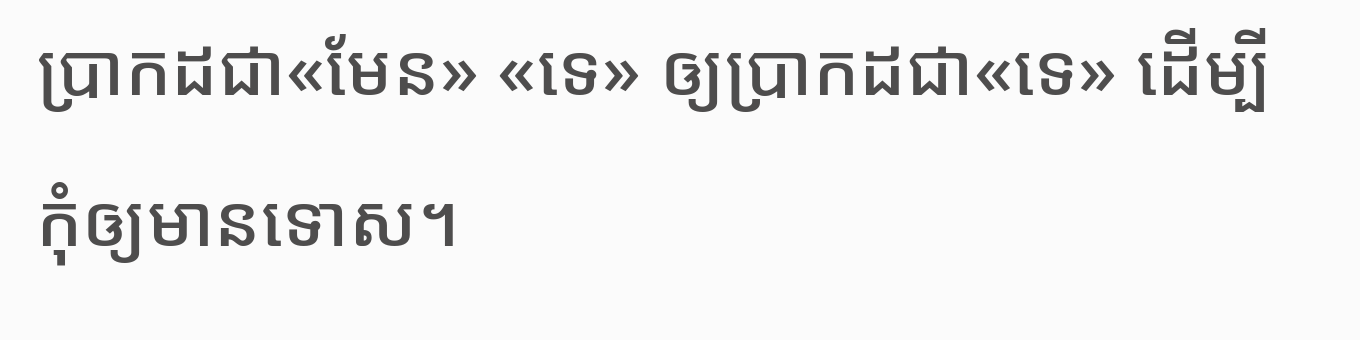ប្រាកដជា«មែន» «ទេ» ឲ្យប្រាកដជា«ទេ» ដើម្បីកុំឲ្យមានទោស។